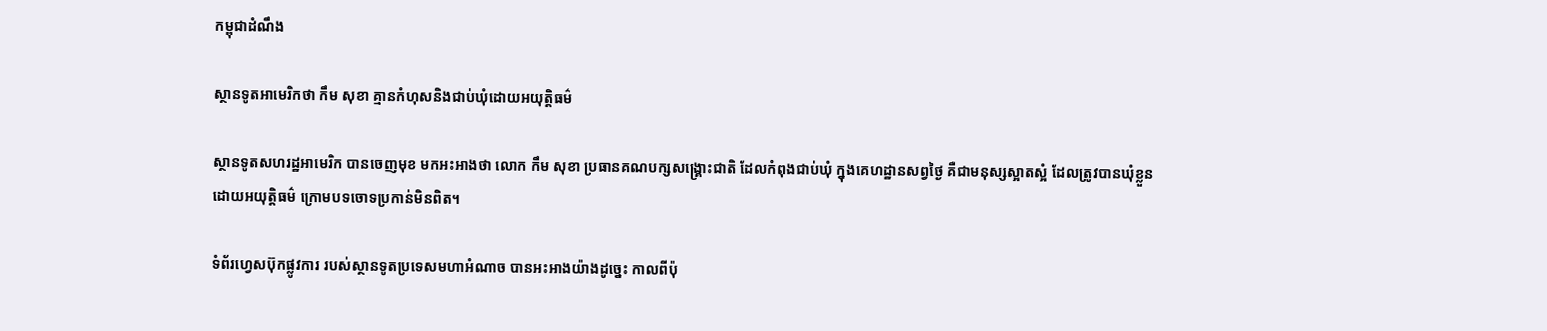កម្ពុជាដំណឹង

ស្ថានទូតអាមេរិកថា កឹម សុខា គ្មានកំហុសនិងជាប់ឃុំដោយអយុត្តិធម៌

ស្ថានទូតសហរដ្ឋអាមេរិក បានចេញមុខ មកអះអាងថា លោក កឹម សុខា ប្រធានគណបក្សសង្គ្រោះជាតិ ដែលកំពុងជាប់ឃុំ ក្នុងគេហដ្ឋានសព្វថ្ងៃ គឺជាមនុស្សស្អាតស្អំ ដែលត្រូវបានឃុំខ្លួនដោយអយុត្តិធម៌ ក្រោមបទចោទប្រកាន់មិនពិត។

ទំព័រហ្វេសប៊ុកផ្លូវការ របស់ស្ថានទូតប្រទេសមហាអំណាច បានអះអាងយ៉ាងដូច្នេះ កាលពីប៉ុ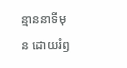ន្មាននាទីមុន ដោយរំឭ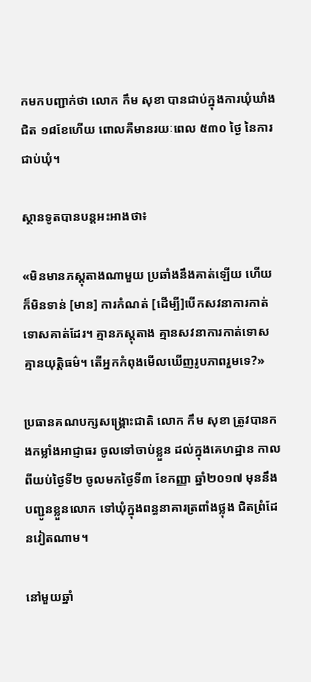កមកបញ្ជាក់ថា លោក កឹម សុខា បានជាប់ក្នុងការឃុំឃាំងជិត ១៨ខែហើយ ពោលគឺមានរយៈពេល ៥៣០ ថ្ងៃ នៃការជាប់ឃុំ។

ស្ថានទូតបានបន្តអះអាងថា៖

«មិនមានភស្តុតាងណាមួយ ប្រឆាំងនឹងគាត់ឡើយ ហើយក៏មិនទាន់ [មាន] ការកំណត់ [ដើម្បី]បើកសវនាការកាត់ទោសគាត់ដែរ។ គ្មានភស្តុតាង គ្មានសវនាការកាត់ទោស គ្មានយុត្តិធម៌។ តើអ្នកកំពុងមើលឃើញរូបភាពរួមទេ?»

ប្រធានគណបក្សសង្គ្រោះជាតិ លោក កឹម សុខា ត្រូវបានកងកម្លាំងអាជ្ញាធរ ចូលទៅចាប់ខ្លួន ដល់ក្នុងគេហដ្ឋាន កាលពីយប់ថ្ងៃទី២ ចូលមកថ្ងៃទី៣ ខែកញ្ញា ឆ្នាំ២០១៧ មុននឹងបញ្ជូនខ្លួនលោក ទៅឃុំក្នុងពន្ធនាគារត្រពាំងថ្លុង ជិតព្រំដែនវៀតណាម។

នៅមួយឆ្នាំ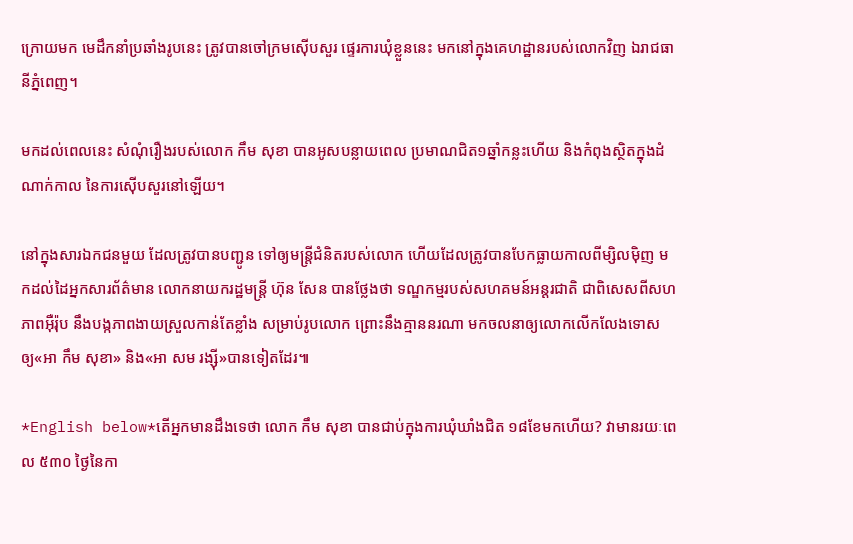ក្រោយមក មេដឹកនាំប្រឆាំងរូបនេះ ត្រូវបានចៅក្រមស៊ើបសួរ ផ្ទេរការឃុំខ្លួននេះ មកនៅក្នុងគេហដ្ឋានរបស់លោកវិញ ឯរាជធានីភ្នំពេញ។

មកដល់ពេលនេះ សំណុំរឿងរបស់លោក កឹម សុខា បានអូសបន្លាយពេល ប្រមាណជិត១ឆ្នាំកន្លះហើយ និងកំពុងស្ថិតក្នុងដំណាក់កាល នៃការស៊ើបសួរនៅឡើយ។

នៅក្នុងសារឯកជនមួយ ដែលត្រូវបានបញ្ជូន ទៅឲ្យមន្ត្រីជំនិតរបស់លោក ហើយដែលត្រូវបានបែកធ្លាយកាលពីម្សិលម៉ិញ មកដល់ដៃអ្នកសារព័ត៌មាន លោកនាយករដ្ឋមន្ត្រី ហ៊ុន សែន បានថ្លែងថា ទណ្ឌកម្មរបស់សហគមន៍អន្តរជាតិ ជាពិសេសពីសហភាពអ៊ឺរ៉ុប នឹងបង្កភាពងាយស្រួលកាន់តែខ្លាំង សម្រាប់រូបលោក ព្រោះនឹងគ្មាននរណា មកចលនាឲ្យលោកលើកលែងទោស ឲ្យ«អា កឹម សុខា» និង«អា សម រង្ស៊ី»បានទៀតដែរ៕

*English below*តើអ្នកមានដឹងទេថា លោក កឹម សុខា បានជាប់ក្នុងការឃុំឃាំងជិត ១៨ខែមកហើយ? វាមានរយៈពេល ៥៣០ ថ្ងៃនៃកា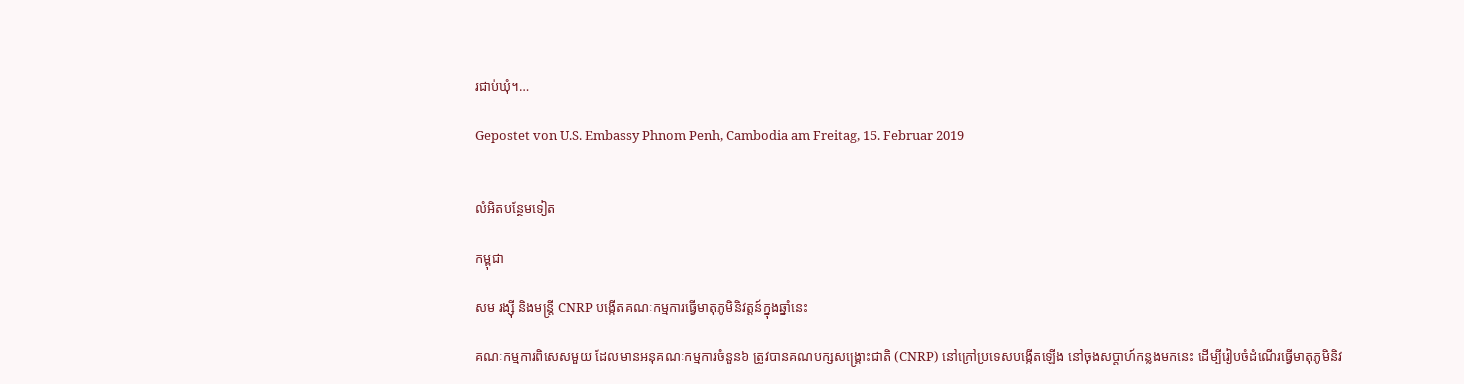រជាប់ឃុំ។…

Gepostet von U.S. Embassy Phnom Penh, Cambodia am Freitag, 15. Februar 2019


លំអិតបន្ថែមទៀត

កម្ពុជា

សម រង្ស៊ី និងមន្ត្រី CNRP បង្កើតគណៈកម្មការធ្វើមាតុភូមិនិវត្តន៍ក្នុងឆ្នាំនេះ

គណៈកម្មការពិសេសមួយ ដែលមានអនុគណៈកម្មការចំនួន៦ ត្រូវបានគណបក្សសង្គ្រោះជាតិ (CNRP) នៅក្រៅប្រទេសបង្កើតឡើង នៅចុងសប្ដាហ៍កន្លងមកនេះ ដើម្បីរៀបចំដំណើរធ្វើមាតុភូមិនិវ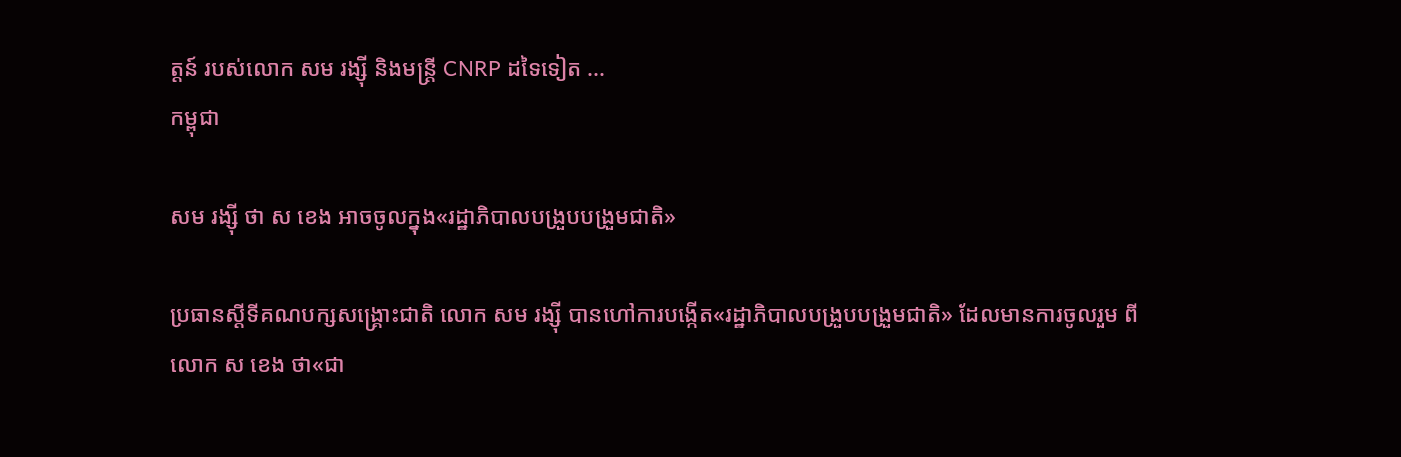ត្តន៍ របស់លោក សម រង្ស៊ី និងមន្ត្រី CNRP ដទៃទៀត ...
កម្ពុជា

សម រង្ស៊ី ថា ស ខេង អាចចូលក្នុង«រដ្ឋាភិបាលបង្រួបបង្រួមជាតិ»

ប្រធានស្ដីទីគណបក្សសង្គ្រោះជាតិ លោក សម រង្ស៊ី បានហៅការបង្កើត«រដ្ឋាភិបាលបង្រួបបង្រួមជាតិ» ដែលមានការចូលរួម ពីលោក ស ខេង ថា«ជា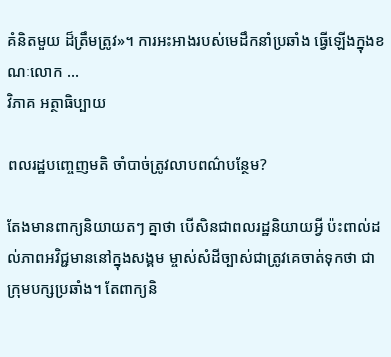គំនិតមួយ ដ៏ត្រឹមត្រូវ»។ ការអះអាងរបស់មេដឹកនាំប្រឆាំង ធ្វើឡើងក្នុងខណៈលោក ...
វិភាគ អត្ថាធិប្បាយ

ពលរដ្ឋបញ្ចេញមតិ ចាំបាច់ត្រូវលាបពណ៌បន្ថែម?

តែងមានពាក្យនិយាយតៗ គ្នាថា បើសិនជាពលរដ្ឋនិយាយអ្វី ប៉ះពាល់ដល់ភាពអវិជ្ជមាននៅក្នុងសង្គម ម្ចាស់សំដីច្បាស់ជាត្រូវគេចាត់ទុកថា ជាក្រុមបក្សប្រឆាំង។ តែពាក្យនិ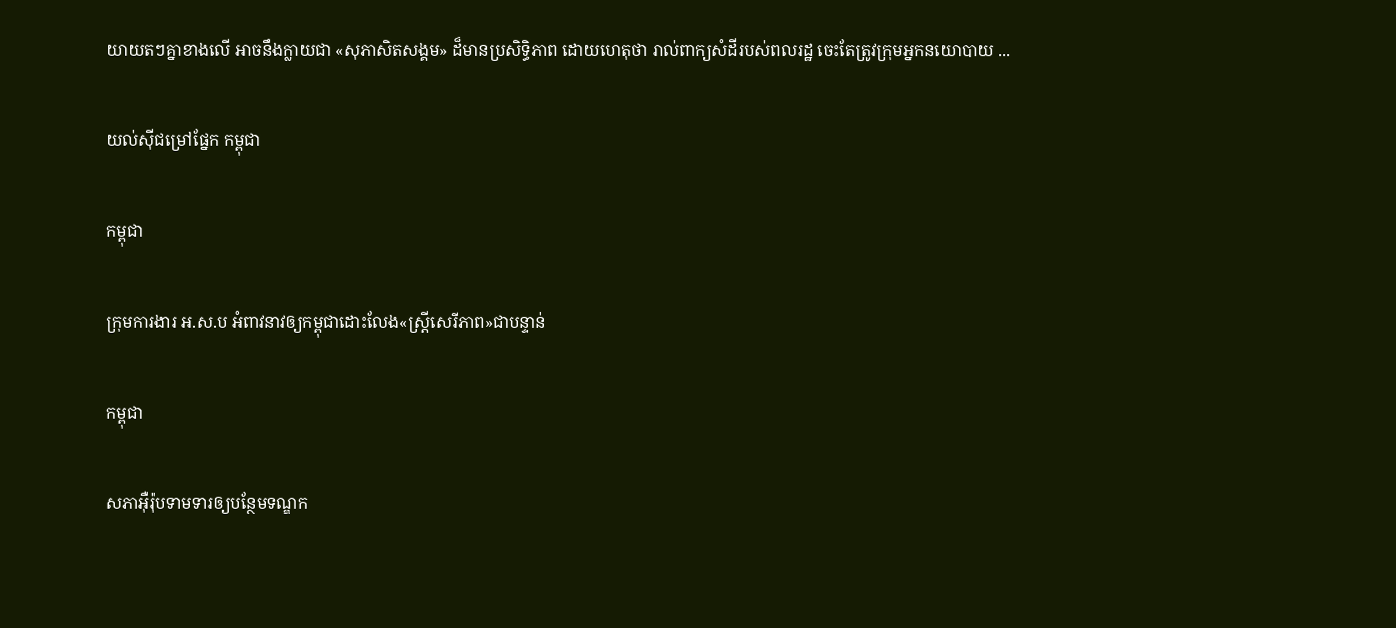យាយតៗគ្នាខាងលើ អាចនឹងក្លាយជា «សុភាសិតសង្គម» ដ៏មានប្រសិទ្ធិភាព ដោយហេតុថា រាល់ពាក្យសំដីរបស់ពលរដ្ឋ ចេះតែត្រូវក្រុមអ្នកនយោបាយ ...

យល់ស៊ីជម្រៅផ្នែក កម្ពុជា

កម្ពុជា

ក្រុមការងារ អ.ស.ប អំពាវនាវឲ្យកម្ពុជាដោះលែង«ស្ត្រីសេរីភាព»ជាបន្ទាន់

កម្ពុជា

សភាអ៊ឺរ៉ុបទាមទារឲ្យបន្ថែមទណ្ឌក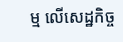ម្ម លើសេដ្ឋកិច្ច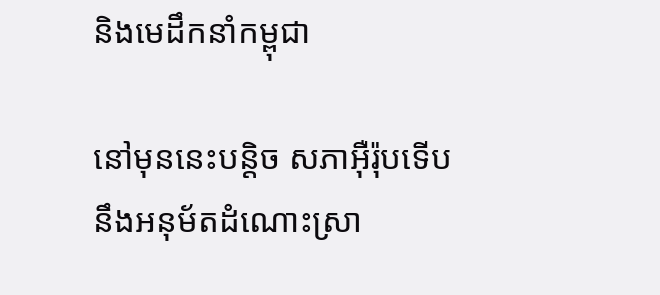និងមេដឹកនាំកម្ពុជា

នៅមុននេះបន្តិច សភាអ៊ឺរ៉ុបទើបនឹងអនុម័តដំណោះស្រា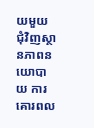យមួយ ជុំវិញស្ថានភាពនយោបាយ ការគោរពល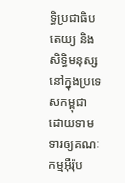ទ្ធិប្រជាធិបតេយ្យ និងសិទ្ធិមនុស្ស នៅក្នុងប្រទេសកម្ពុជា ដោយទាមទារឲ្យគណៈកម្មអ៊ឺរ៉ុប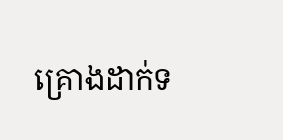គ្រោងដាក់ទ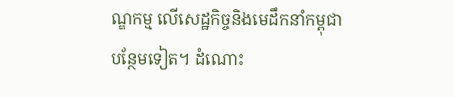ណ្ឌកម្ម លើសេដ្ឋកិច្ចនិងមេដឹកនាំកម្ពុជា បន្ថែមទៀត។ ដំណោះ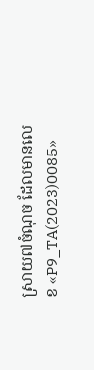ស្រាយ៧ចំណុច ដែលមានលេខ «P9_TA(2023)0085»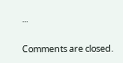...

Comments are closed.